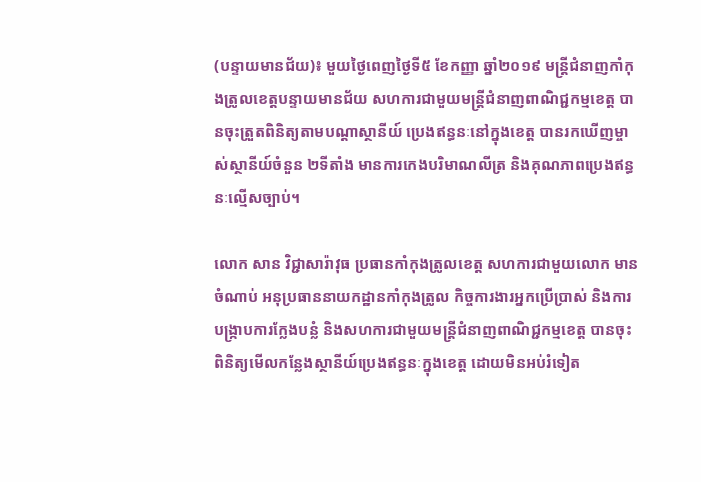(បន្ទាយមានជ័យ)៖ មួយថ្ងៃពេញថ្ងៃទី៥ ខែកញ្ញា ឆ្នាំ២០១៩ មន្ត្រីជំនាញកាំកុងត្រូលខេត្តបន្ទាយមានជ័យ សហការជាមួយមន្ត្រីជំនាញពាណិជ្ជកម្មខេត្ត បានចុះត្រួតពិនិត្យតាមបណ្ដាស្ថានីយ៍ ប្រេងឥន្ធនៈនៅក្នុងខេត្ត បានរកឃើញម្ចាស់ស្ថានីយ៍ចំនួន ២ទីតាំង មានការកេងបរិមាណលីត្រ និងគុណភាពប្រេងឥន្ធនៈល្មើសច្បាប់។

លោក សាន វិជ្ជាសារ៉ាវុធ ប្រធានកាំកុងត្រូលខេត្ត សហការជាមួយលោក មាន ចំណាប់ អនុប្រធាននាយកដ្ឋានកាំកុងត្រូល កិច្ចការងារអ្នកប្រើប្រាស់ និងការបង្ក្រាបការក្លែងបន្លំ និងសហការជាមួយមន្ត្រីជំនាញពាណិជ្ជកម្មខេត្ត បានចុះពិនិត្យមើលកន្លែងស្ថានីយ៍ប្រេងឥន្ធនៈក្នុងខេត្ត ដោយមិនអប់រំទៀត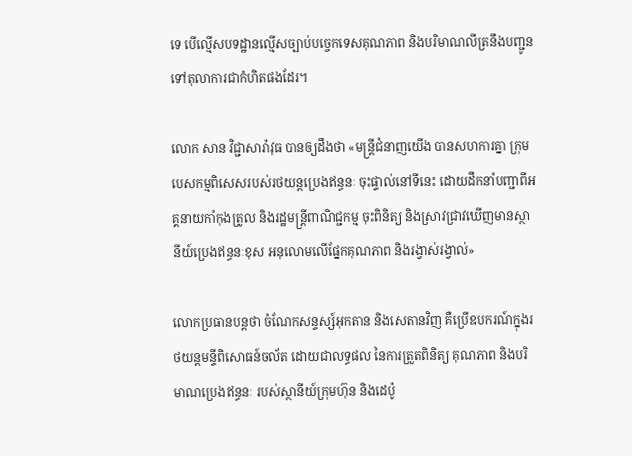ទេ បើល្មើសបទដ្ឋានល្មើសច្បាប់បច្ចេកទេសគុណភាព និងបរិមាណលីត្រនឹងបញ្ជូនទៅតុលាការជាកំហិតផងដែរ។

លោក សាន វិជ្ជាសារ៉ាវុធ បានឲ្យដឹងថា «មន្ត្រីជំនាញយើង បានសហការគ្នា ក្រុមបេសកម្មពិសេសរបស់រថយន្តប្រេងឥន្ធនៈ ចុះផ្ទាល់នៅទីនេះ ដោយដឹកនាំបញ្ជាពីអគ្គនាយកាំកុងត្រូល និងរដ្ឋមន្ត្រីពាណិជ្ជកម្ម ចុះពិនិត្យ និងស្រាវជ្រាវឃើញមានស្ថានីយ៍ប្រេងឥន្ធនៈខុស អនុលោមលើផ្នែកគុណភាព និងរង្វាស់រង្វាល់»

លោកប្រធានបន្តថា ចំណែកសន្ទស្ស៍អុកតាន និងសេតានវិញ គឺប្រើឧបករណ៍ក្នុងរថយន្តមន្ទីពិសោធន៍ចល័ត ដោយជាលទ្ធផល នៃការត្រួតពិនិត្យ គុណភាព និងបរិមាណប្រេងឥន្ធនៈ របស់ស្ថានីយ៍ក្រុមហ៊ុន និងដេប៉ូ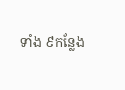ទាំង ៩កន្លែង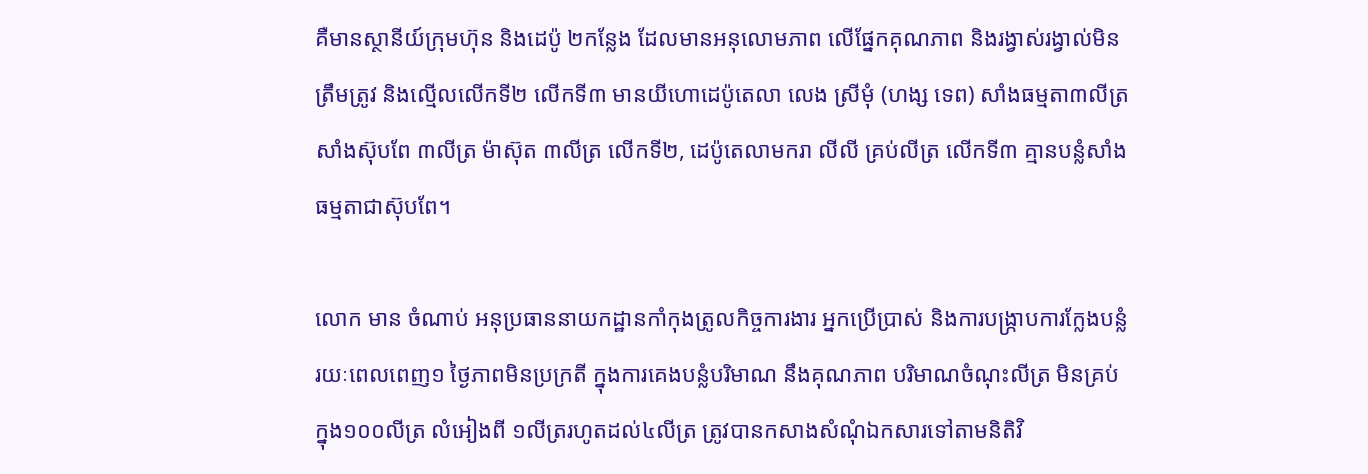គឺមានស្ថានីយ៍ក្រុមហ៊ុន និងដេប៉ូ ២កន្លែង ដែលមានអនុលោមភាព លើផ្នែកគុណភាព និងរង្វាស់រង្វាល់មិនត្រឹមត្រូវ និងល្មើលលើកទី២ លើកទី៣ មានយីហោដេប៉ូតេលា លេង ស្រីមុំ (ហង្ស ទេព) សាំងធម្មតា៣លីត្រ សាំងស៊ុបពែ ៣លីត្រ ម៉ាស៊ុត ៣លីត្រ លើកទី២, ដេប៉ូតេលាមករា លីលី គ្រប់លីត្រ លើកទី៣ គ្មានបន្លំសាំងធម្មតាជាស៊ុបពែ។

លោក មាន ចំណាប់ អនុប្រធាននាយកដ្ឋានកាំកុងត្រូលកិច្ចការងារ អ្នកប្រើប្រាស់ និងការបង្ក្រាបការក្លែងបន្លំ រយៈពេលពេញ១ ថ្ងៃភាពមិនប្រក្រតី ក្នុងការគេងបន្លំបរិមាណ នឹងគុណភាព បរិមាណចំណុះលីត្រ មិនគ្រប់ ក្នុង១០០លីត្រ លំអៀងពី ១លីត្ររហូតដល់៤លីត្រ ត្រូវបានកសាងសំណុំឯកសារទៅតាមនិតិវិ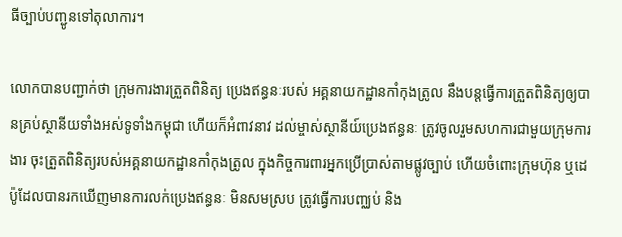ធីច្បាប់បញ្ជូនទៅតុលាការ។

លោកបានបញ្ជាក់ថា ក្រុមការងារត្រួតពិនិត្យ ប្រេងឥន្ធនៈរបស់ អគ្គនាយកដ្ឋានកាំកុងត្រូល នឹងបន្តធើ្វការត្រួតពិនិត្យឲ្យបានគ្រប់ស្ថានីយទាំងអស់ទូទាំងកម្ពុជា ហើយក៏អំពាវនាវ ដល់ម្ចាស់ស្ថានីយ៍ប្រេងឥន្ធនៈ ត្រូវចូលរួមសហការជាមួយក្រុមការងារ ចុះត្រួតពិនិត្យរបស់អគ្គនាយកដ្ឋានកាំកុងត្រូល ក្នុងកិច្ចការពារអ្នកប្រើប្រាស់តាមផ្លូវច្បាប់ ហើយចំពោះក្រុមហ៊ុន ឬដេប៉ូដែលបានរកឃើញមានការលក់ប្រេងឥន្ធនៈ មិនសមស្រប ត្រូវធ្វើការបញ្ឈប់ និង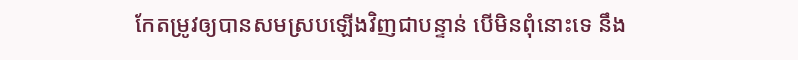កែតម្រូវឲ្យបានសមស្របឡើងវិញជាបន្ទាន់ បើមិនពុំនោះទេ នឹង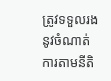ត្រូវទទួលរងនូវចំណាត់ការតាមនីតិ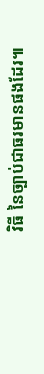វិធី នៃច្បាប់ជាធរមានផងដែរ៕